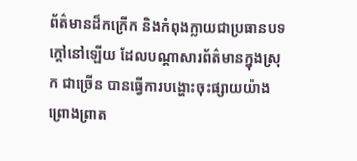ព័ត៌មានដ៏កក្រើក និងកំពុងក្លាយជាប្រធានបទក្តៅនៅឡើយ ដែលបណ្តាសារព័ត៌មានក្នុងស្រុក ជាច្រើន បានធ្វើការបង្ហោះចុះផ្សាយយ៉ាងព្រោងព្រាត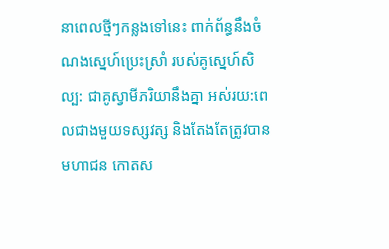នាពេលថ្មីៗកន្លងទៅនេះ ពាក់ព័ន្ធនឹងចំណងស្នេហ៍ប្រេះស្រាំ របស់គូស្នេហ៍សិល្ប: ជាគូស្វាមីភរិយានឹងគ្នា អស់រយ:ពេលជាងមួយទស្សវត្ស និងតែងតែត្រូវបានមហាជន កោតស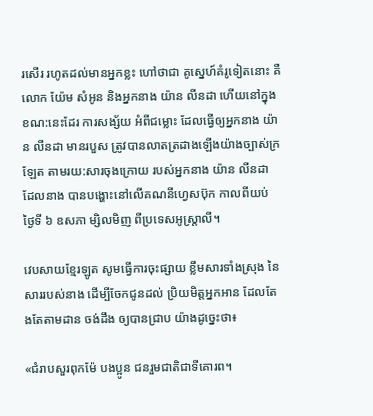រសើរ រហូតដល់មានអ្នកខ្លះ ហៅថាជា គូស្នេហ៍គំរូទៀតនោះ គឺលោក យ៉ែម សំអូន និងអ្នកនាង យ៉ាន លីនដា ហើយនៅក្នុងខណ:នេះដែរ ការសង្ស័យ អំពីជម្លោះ ដែលធ្វើឲ្យអ្នកនាង យ៉ាន លីនដា មានរបួស ត្រូវបានលាតត្រដាងឡើងយ៉ាងច្បាស់ក្រឡែត តាមរយ:សារចុងក្រោយ របស់អ្នកនាង យ៉ាន លីនដា ដែលនាង បានបង្ហោះនៅលើគណនីហ្វេសប៊ុក កាលពីយប់ ថ្ងៃទី ៦ ឧសភា ម្សិលមិញ ពីប្រទេសអូស្ត្រាលី។

វេបសាយខ្មែរឡូត សូមធ្វើការចុះផ្សាយ ខ្លឹមសារទាំងស្រុង នៃសាររបស់នាង ដើម្បីចែកជូនដល់ ប្រិយមិត្តអ្នកអាន ដែលតែងតែតាមដាន ចង់ដឹង ឲ្យបានជ្រាប យ៉ាងដូច្នេះថា៖

«ជំរាបសួរពុកម៉ែ បងប្អូន ជនរួមជាតិជាទីគោរព។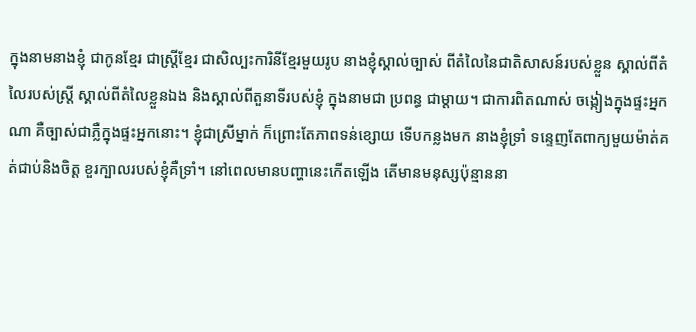ក្នុងនាមនាងខ្ញុំ ជាកូនខ្មែរ ជាស្ត្រីខ្មែរ ជាសិល្បះការិនីខ្មែរមួយរូប នាងខ្ញុំស្គាល់ច្បាស់ ពីតំលៃនៃជាតិសាសន៍របស់ខ្លួន ស្គាល់ពីតំលៃរបស់ស្ត្រី ស្គាល់ពីតំលៃខ្លួនឯង និងស្គាល់ពីតួនាទីរបស់ខ្ញុំ ក្នុងនាមជា ប្រពន្ធ ជាម្តាយ។ ជាការពិតណាស់ ចង្កៀងក្នុងផ្ទះអ្នកណា គឺច្បាស់ជាភ្លឺក្នុងផ្ទះអ្នកនោះ។ ខ្ញុំជាស្រីម្នាក់ ក៏ព្រោះតែភាពទន់ខ្សោយ ទើបកន្លងមក នាងខ្ញុំទ្រាំ ទន្ទេញតែពាក្យមួយម៉ាត់គត់ជាប់និងចិត្ត ខួរក្បាលរបស់ខ្ញុំគឺទ្រាំ។ នៅពេលមានបញ្ហានេះកើតឡើង តើមានមនុស្សប៉ុន្មាននា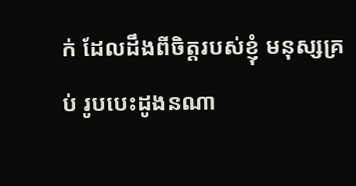ក់ ដែលដឹងពីចិត្តរបស់ខ្ញុំ មនុស្សគ្រប់ រូបបេះដូងនណា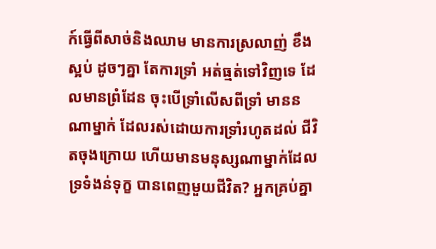ក៍ធ្វើពីសាច់និងឈាម មានការស្រលាញ់ ខឹង ស្អប់ ដូចៗគ្នា តែការទ្រាំ អត់ធ្មត់ទៅវិញទេ ដែលមានព្រំដែន ចុះបើទ្រាំលើសពីទ្រាំ មាននណាម្នាក់ ដែលរស់ដោយការទ្រាំរហូតដល់ ជីវិតចុងក្រោយ ហើយមានមនុស្សណាម្នាក់ដែលទ្រទំងន់ទុក្ខ បានពេញមួយជីវិត? អ្នកគ្រប់គ្នា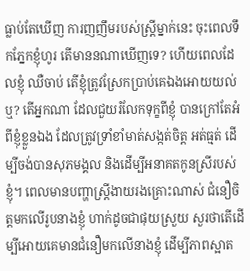ធ្លាប់តែឃើញ ការញញឹមរបស់ស្ត្រីម្នាក់នេះ ចុះពេលទឹកភ្នែកខ្ញុំហូរ តើមាននណាឃើញទេ? ហើយពេលដែលខ្ញុំ ឈឺចាប់ តើខ្ញុំត្រូវស្រែកប្រាប់គេឯងអោយយល់ឬ? តើអ្នកណា ដែលជួយរំលែកទុក្ខពីខ្ញុំ បានក្រៅតែអំពីខ្ញុំខ្លួនឯង ដែលត្រូវទ្រាំខាំមាត់សង្កត់ចិត្ត អត់ធ្មត់ ដើម្បីចង់បានសុភមង្គល និងដើម្បីអនាគតកូនស្រីរបស់ខ្ញុំ។ ពេលមានបញ្ហាស្ត្រីងាយរងគ្រោះណាស់ ជំនឿចិត្តមកលើរូបនាងខ្ញុំ ហាក់ដូចជាផុយស្រួយ សួរថាតើដើម្បីអោយគេមានជំនឿមកលើនាងខ្ញុំ ដើម្បីភាពស្អាត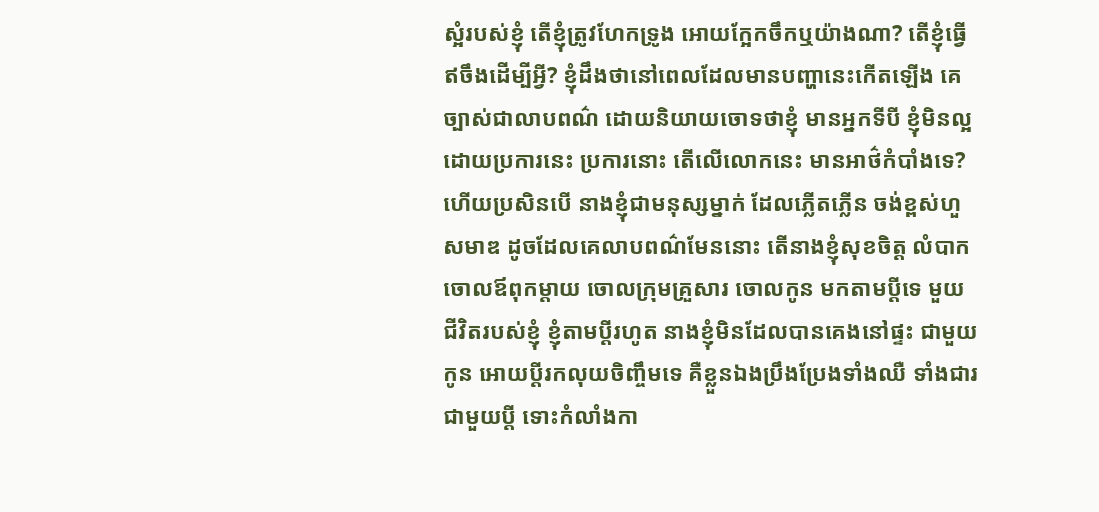ស្អំរបស់ខ្ញុំ តើខ្ញុំត្រូវហែកទ្រូង អោយក្អែកចឹកឬយ៉ាងណា? តើខ្ញុំធ្វើឥចឹងដើម្បីអ្វី? ខ្ញុំដឹងថានៅពេលដែលមានបញ្ហានេះកើតឡើង គេច្បាស់ជាលាបពណ៌ ដោយនិយាយចោទថាខ្ញុំ មានអ្នកទីបី ខ្ញុំមិនល្អដោយប្រការនេះ ប្រការនោះ តើលើលោកនេះ មានអាថ៌កំបាំងទេ? ហើយប្រសិនបើ នាងខ្ញុំជាមនុស្សម្នាក់ ដែលភ្លើតភ្លើន ចង់ខ្ពស់ហួសមាឌ ដូចដែលគេលាបពណ៌មែននោះ តើនាងខ្ញុំសុខចិត្ត លំបាកចោលឪពុកម្តាយ ចោលក្រុមគ្រួសារ ចោលកូន មកតាមប្តីទេ មួយជីវិតរបស់ខ្ញុំ ខ្ញុំតាមប្តីរហូត នាងខ្ញុំមិនដែលបានគេងនៅផ្ទះ ជាមួយកូន អោយប្តីរកលុយចិញ្ចឹមទេ គឺខ្លួនឯងប្រឹងប្រែងទាំងឈឺ ទាំងជារជាមួយប្តី ទោះកំលាំងកា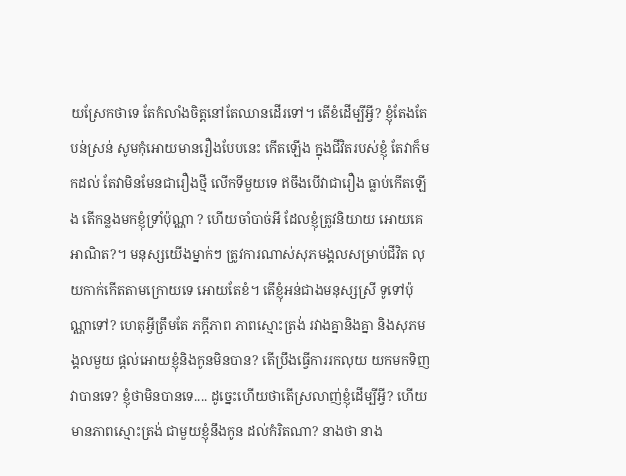យស្រែកថាទេ តែកំលាំងចិត្តនៅតែឈានដើរទៅ។ តើខំដើម្បីអ្វី? ខ្ញុំតែងតែបន់ស្រន់ សូមកុំអោយមានរឿងបែបនេះ កើតឡើង ក្នុងជីវិតរបស់ខ្ញុំ តែវាក៏មកដល់ តែវាមិនមែនជារឿងថ្មី លើកទីមួយទេ ឥចឹងបើវាជារឿង ធ្លាប់កើតឡើង តើកន្លងមកខ្ញុំទ្រាំប៉ុណ្ណា ? ហើយចាំបាច់អី ដែលខ្ញុំត្រូវនិយាយ អោយគេអាណិត?។ មនុស្សយើងម្នាក់ៗ ត្រូវការណាស់សុភមង្គលសម្រាប់ជីវិត លុយកាក់កើតតាមក្រោយទេ អោយតែខំ។ តើខ្ញុំអន់ជាងមនុស្សស្រី ទូទៅប៉ុណ្ណាទៅ? ហេតុអ្វីត្រឹមតែ ភក្តីភាព ភាពស្មោះត្រង់ រវាងគ្នានិងគ្នា និងសុភមង្គលមួយ ផ្តល់អោយខ្ញុំនិងកូនមិនបាន? តើប្រឹងធ្វើការរកលុយ យកមកទិញវាបានទេ? ខ្ញុំថាមិនបានទេ.... ដូច្នេះហើយថាតើស្រលាញ់ខ្ញុំដើម្បីអ្វី? ហើយមានភាពស្មោះត្រង់ ជាមួយខ្ញុំនឹងកូន ដល់កំរិតណា? នាងថា នាង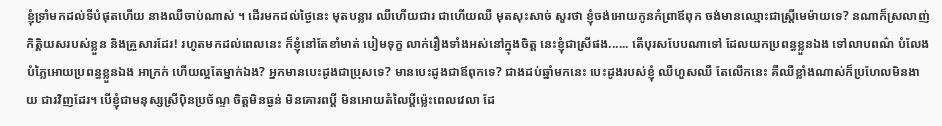ខ្ញុំទ្រាំមកដល់ទីបំផុតហើយ នាងឈឺចាប់ណាស់ ។ ដើរមកដល់ថ្ងៃនេះ មុតបន្លារ ឈឺហើយជារ ជាហើយឈឺ មុតសុះសាច់ សួរថា ខ្ញុំចង់អោយកូនកំព្រាឪពុក ចង់មានឈ្មោះជាស្ត្រីមេម៉ាយទេ? នណាក៏ស្រលាញ់កិត្តិយសរបស់ខ្លួន និងគ្រួសារដែរ! រហូតមកដល់ពេលនេះ ក៏ខ្ញុំនៅតែខាំមាត់ បៀមទុក្ខ លាក់រឿងទាំងអស់នៅក្នុងចិត្ត នេះខ្ញុំជាស្រីផង...... តើបុរសបែបណាទៅ ដែលយកប្រពន្ធខ្លួនឯង ទៅលាបពណ៌ បំលែង បំភ្លៃអោយប្រពន្ធខ្លួនឯង អាក្រក់ ហើយល្អតែម្នាក់ឯង? អ្នកមានបេះដូងជាប្រុសទេ? មានបេះដូងជាឪពុកទេ? ជាងដប់ឆ្នាំមកនេះ បេះដូងរបស់ខ្ញុំ ឈឺហួសឈឺ តែលើកនេះ គឺឈឺខ្លាំងណាស់ក៏ប្រហែលមិនងាយ ជារវិញដែរ។ បើខ្ញុំជាមនុស្សស្រីប៉ិនប្រច័ណ្ទ ចិត្តមិនធ្ងន់ មិនគោរពប្តី មិនអោយតំលៃប្តីម្ល៉េះពេលវេលា ដែ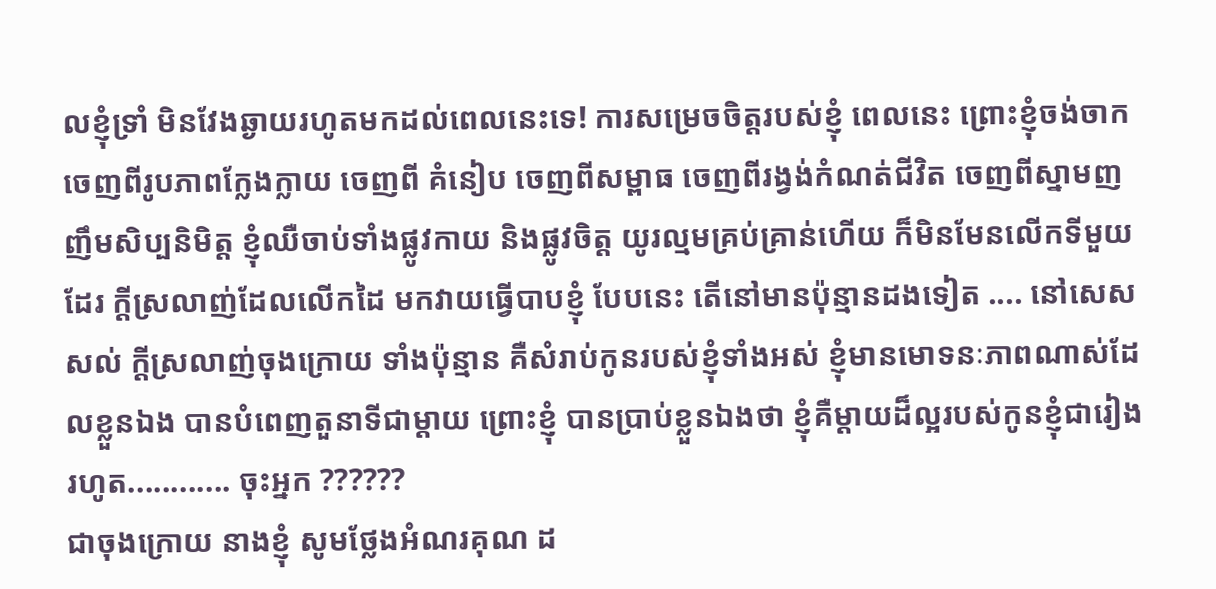លខ្ញុំទ្រាំ មិនវែងឆ្ងាយរហូតមកដល់ពេលនេះទេ! ការសម្រេចចិត្តរបស់ខ្ញុំ ពេលនេះ ព្រោះខ្ញុំចង់ចាកចេញពីរូបភាពក្លែងក្លាយ ចេញពី គំនៀប ចេញពីសម្ពាធ ចេញពីរង្វង់កំណត់ជីវិត ចេញពីស្នាមញញឹមសិប្បនិមិត្ត ខ្ញុំឈឺចាប់ទាំងផ្លូវកាយ និងផ្លូវចិត្ត យូរល្មមគ្រប់គ្រាន់ហើយ ក៏មិនមែនលើកទីមួយដែរ ក្តីស្រលាញ់ដែលលើកដៃ មកវាយធ្វើបាបខ្ញុំ បែបនេះ តើនៅមានប៉ុន្មានដងទៀត .... នៅសេសសល់ ក្តីស្រលាញ់ចុងក្រោយ ទាំងប៉ុន្មាន គឺសំរាប់កូនរបស់ខ្ញុំទាំងអស់ ខ្ញុំមានមោទនៈភាពណាស់ដែលខ្លួនឯង បានបំពេញតួនាទីជាម្តាយ ព្រោះខ្ញុំ បានប្រាប់ខ្លួនឯងថា ខ្ញុំគឺម្តាយដ៏ល្អរបស់កូនខ្ញុំជារៀងរហូត............ ចុះអ្នក ??????
ជាចុងក្រោយ នាងខ្ញុំ សូមថ្លែងអំណរគុណ ដ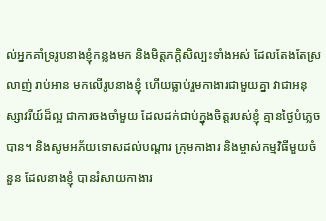ល់អ្នកគាំទ្ររូបនាងខ្ញុំកន្លងមក និងមិត្តភក្តិសិល្បះទាំងអស់ ដែលតែងតែស្រលាញ់ រាប់អាន មកលើរូបនាងខ្ញុំ ហើយធ្លាប់រួមកាងារជាមួយគ្នា វាជាអនុស្សាវរីយ៍ដ៏ល្អ ជាការចងចាំមួយ ដែលដក់ជាប់ក្នុងចិត្តរបស់ខ្ញុំ គ្មានថ្ងៃបំភ្លេចបាន។ និងសូមអភ័យទោសដល់បណ្តារ ក្រុមកាងារ និងម្ចាស់កម្មវិធីមួយចំនួន ដែលនាងខ្ញុំ បានរំសាយកាងារ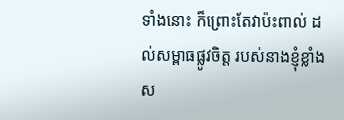ទាំងនោះ ក៏ព្រោះតែវាប៉ះពាល់ ដល់សម្ពាធផ្លូវចិត្ត របស់នាងខ្ញុំខ្លាំង ស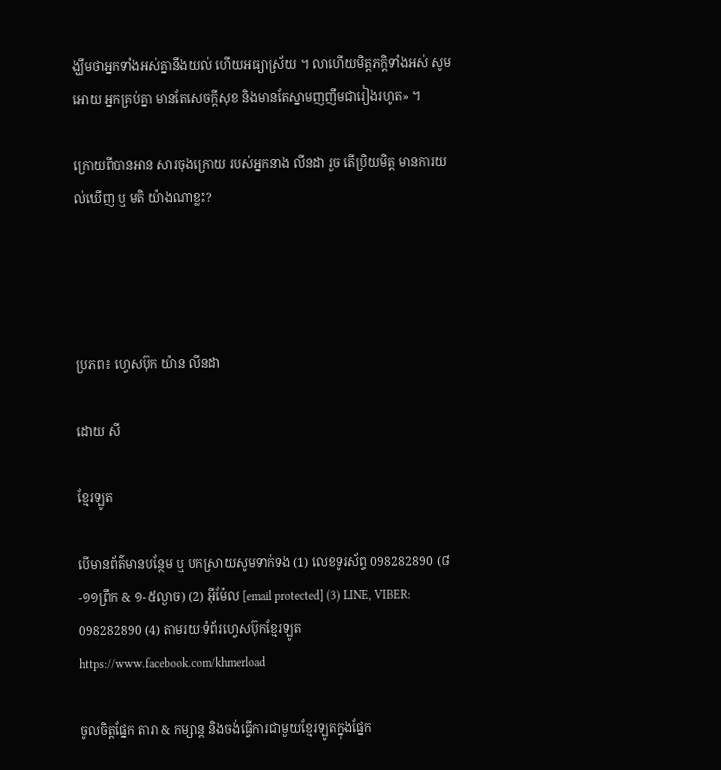ង្ឃឹមថាអ្នកទាំងអស់គ្នានឹងយល់ ហើយអធ្យាស្រ័យ ។ លាហើយមិត្តភក្តិទាំងអស់ សូមអោយ អ្នកគ្រប់គ្នា មានតែសេចក្តីសុខ និងមានតែស្នាមញញឹមជារៀងរហូត» ។

ក្រោយពីបានអាន សារចុងក្រោយ របស់អ្នកនាង លីនដា រួច តើប្រិយមិត្ត មានការយល់ឃើញ ឬ មតិ យ៉ាងណាខ្លះ?




ប្រភព៖ ហ្វេសប៊ុក យ៉ាន លីនដា

ដោយ សី

ខ្មែរឡូត

បើមានព័ត៌មានបន្ថែម ឬ បកស្រាយសូមទាក់ទង (1) លេខទូរស័ព្ទ 098282890 (៨-១១ព្រឹក & ១-៥ល្ងាច) (2) អ៊ីម៉ែល [email protected] (3) LINE, VIBER: 098282890 (4) តាមរយៈទំព័រហ្វេសប៊ុកខ្មែរឡូត https://www.facebook.com/khmerload

ចូលចិត្តផ្នែក តារា & កម្សាន្ដ និងចង់ធ្វើការជាមួយខ្មែរឡូតក្នុងផ្នែក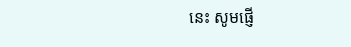នេះ សូមផ្ញើ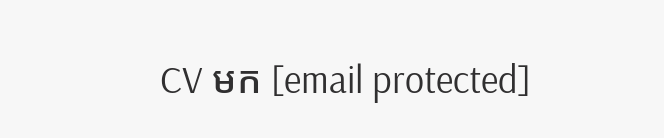CV មក [email protected]